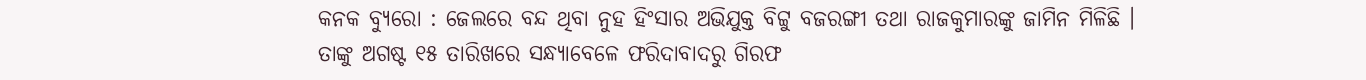କନକ ବ୍ୟୁରୋ : ଜେଲରେ ବନ୍ଦ ଥିବା ନୁହ ହିଂସାର ଅଭିଯୁକ୍ତ ବିଟ୍ଟୁ ବଜରଙ୍ଗୀ ତଥା ରାଜକୁମାରଙ୍କୁ ଜାମିନ ମିଳିଛି । ତାଙ୍କୁ ଅଗଷ୍ଟ ୧୫ ତାରିଖରେ ସନ୍ଧ୍ୟାବେଳେ ଫରିଦାବାଦରୁ ଗିରଫ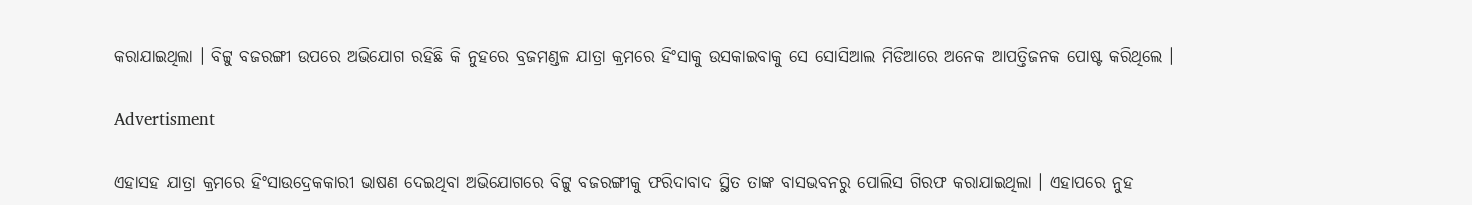କରାଯାଇଥିଲା । ବିଟ୍ଟୁ ବଜରଙ୍ଗୀ ଉପରେ ଅଭିଯୋଗ ରହିଛି କି ନୁହରେ ବ୍ରଜମଣ୍ଡଳ ଯାତ୍ରା କ୍ରମରେ ହିଂସାକୁ ଉସକାଇବାକୁ ସେ ସୋସିଆଲ ମିଡିଆରେ ଅନେକ ଆପତ୍ତିଜନକ ପୋଷ୍ଟ କରିଥିଲେ ।

Advertisment

ଏହାସହ ଯାତ୍ରା କ୍ରମରେ ହିଂସାଉଦ୍ରେକକାରୀ ଭାଷଣ ଦେଇଥିବା ଅଭିଯୋଗରେ ବିଟ୍ଟୁ ବଜରଙ୍ଗୀକୁ ଫରିଦାବାଦ ସ୍ଥିତ ତାଙ୍କ ବାସଭବନରୁ ପୋଲିସ ଗିରଫ କରାଯାଇଥିଲା । ଏହାପରେ ନୁହ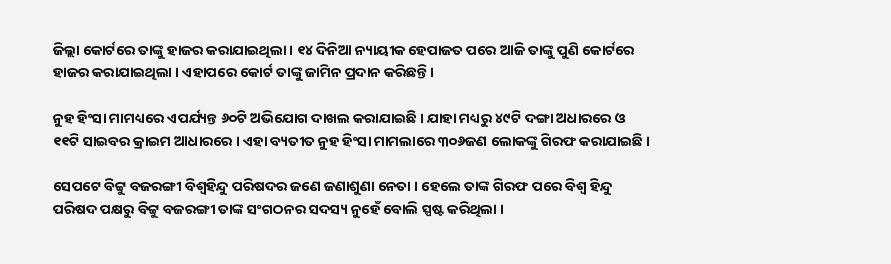ଜିଲ୍ଲା କୋର୍ଟରେ ତାଙ୍କୁ ହାଜର କରାଯାଇଥିଲା । ୧୪ ଦିନିଆ ନ୍ୟାୟୀକ ହେପାଜତ ପରେ ଆଜି ତାଙ୍କୁ ପୁଣି କୋର୍ଟରେ ହାଜର କରାଯାଇଥିଲା । ଏହାପରେ କୋର୍ଟ ତାଙ୍କୁ ଜାମିନ ପ୍ରଦାନ କରିଛନ୍ତି ।

ନୁହ ହିଂସା ମାମଧ୍ୟରେ ଏପର୍ଯ୍ୟନ୍ତ ୬୦ଟି ଅଭିଯୋଗ ଦାଖଲ କରାଯାଇଛି । ଯାହା ମଧ୍ୟରୁ ୪୯ଟି ଦଙ୍ଗା ଅଧାରରେ ଓ ୧୧ଟି ସାଇବର କ୍ରାଇମ ଆଧାରରେ । ଏହା ବ୍ୟତୀତ ନୁହ ହିଂସା ମାମଲାରେ ୩୦୬ଜଣ ଲୋକଙ୍କୁ ଗିରଫ କରାଯାଇଛି ।

ସେପଟେ ବିଟ୍ଟୁ ବଜରଙ୍ଗୀ ବିଶ୍ୱହିନ୍ଦୁ ପରିଷଦର ଜଣେ ଜଣାଶୁଣା ନେତା । ହେଲେ ତାଙ୍କ ଗିରଫ ପରେ ବିଶ୍ୱ ହିନ୍ଦୁ ପରିଷଦ ପକ୍ଷରୁ ବିଟ୍ଟୁ ବଜରଙ୍ଗୀ ତାଙ୍କ ସଂଗଠନର ସଦସ୍ୟ ନୁହେଁ ବୋଲି ସ୍ପଷ୍ଟ କରିଥିଲା ।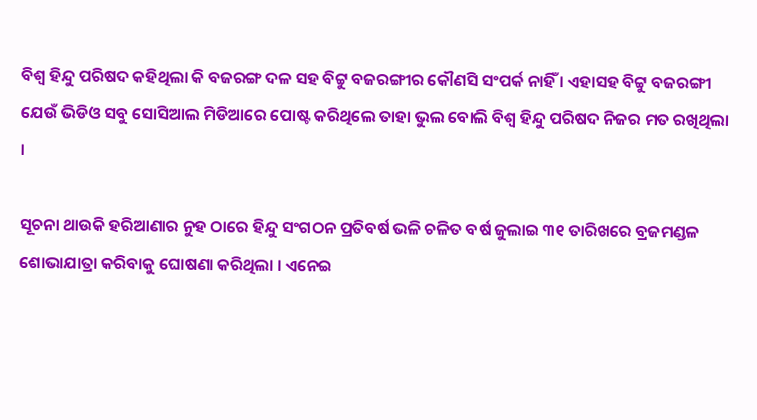ବିଶ୍ୱ ହିନ୍ଦୁ ପରିଷଦ କହିଥିଲା କି ବଜରଙ୍ଗ ଦଳ ସହ ବିଟ୍ଟୁ ବଜରଙ୍ଗୀର କୌଣସି ସଂପର୍କ ନାହିଁ । ଏହାସହ ବିଟ୍ଟୁ ବଜରଙ୍ଗୀ ଯେଉଁ ଭିଡିଓ ସବୁ ସୋସିଆଲ ମିଡିଆରେ ପୋଷ୍ଟ କରିଥିଲେ ତାହା ଭୁଲ ବୋଲି ବିଶ୍ୱ ହିନ୍ଦୁ ପରିଷଦ ନିଜର ମତ ରଖିଥିଲା    ।

ସୂଚନା ଥାଉକି ହରିଆଣାର ନୁହ ଠାରେ ହିନ୍ଦୁ ସଂଗଠନ ପ୍ରତିବର୍ଷ ଭଳି ଚଳିତ ବର୍ଷ ଜୁଲାଇ ୩୧ ତାରିଖରେ ବ୍ରଜମଣ୍ଡଳ ଶୋଭାଯାତ୍ରା କରିବାକୁ ଘୋଷଣା କରିଥିଲା । ଏନେଇ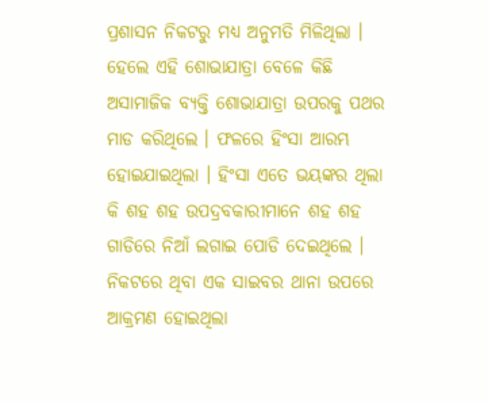ପ୍ରଶାସନ ନିକଟରୁ ମଧ୍ୟ ଅନୁମତି ମିଳିଥିଲା । ହେଲେ ଏହି ଶୋଭାଯାତ୍ରା ବେଳେ କିଛି ଅସାମାଜିକ ବ୍ୟକ୍ତି ଶୋଭାଯାତ୍ରା ଉପରକୁ ପଥର ମାଡ କରିଥିଲେ । ଫଳରେ ହିଂସା ଆରମ୍ଭ ହୋଇଯାଇଥିଲା । ହିଂସା ଏତେ ଭୟଙ୍କର ଥିଲା କି ଶହ ଶହ ଉପଦ୍ରବକାରୀମାନେ ଶହ ଶହ ଗାଡିରେ ନିଆଁ ଲଗାଇ ପୋଡି ଦେଇଥିଲେ । ନିକଟରେ ଥିବା ଏକ ସାଇବର ଥାନା ଉପରେ ଆକ୍ରମଣ ହୋଇଥିଲା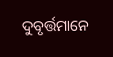ଦୁବୃର୍ତ୍ତମାନେ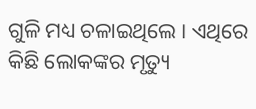ଗୁଳି ମଧ୍ୟ ଚଳାଇଥିଲେ । ଏଥିରେ କିଛି ଲୋକଙ୍କର ମୃତ୍ୟୁ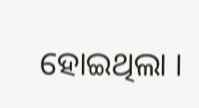ହୋଇଥିଲା ।